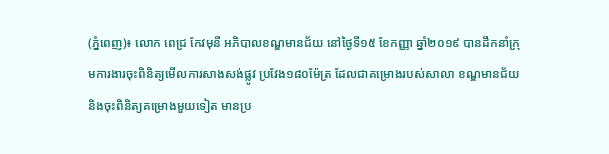(ភ្នំពេញ)៖ លោក ពេជ្រ កែវមុនី អភិបាលខណ្ឌមានជ័យ នៅថ្ងៃទី១៥ ខែកញ្ញា ឆ្នាំ២០១៩ បានដឹកនាំក្រុមការងារចុះពិនិត្យមើលការសាងសង់ផ្លូវ ប្រវែង១៨០ម៉ែត្រ ដែលជាគម្រោងរបស់សាលា ខណ្ឌមានជ័យ និងចុះពិនិត្យគម្រោងមួយទៀត មានប្រ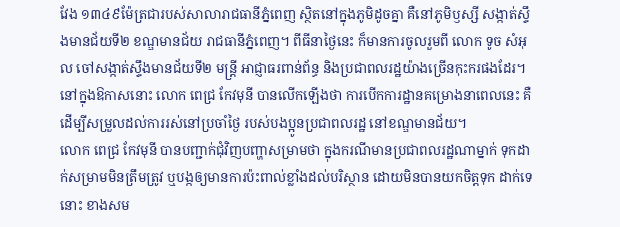វែង ១៣៤៩ម៉ែត្រជារបស់សាលារាជធានីភ្នំពេញ ស្ថិតនៅក្នុងភូមិដូចគ្នា គឺនៅភូមិឫស្សី សង្កាត់ស្ទឹងមានជ័យទី២ ខណ្ឌមានជ័យ រាជធានីភ្នំពេញ។ ពីធីនាថ្ងៃនេះ ក៏មានការចូលរួមពី លោក ទូច សំអុល ចៅសង្កាត់ស្ទឹងមានជ័យទី២ មន្រ្តី អាជ្ញាធរពាន់ព័ន្ធ និងប្រជាពលរដ្ឋយ៉ាងច្រើនកុះករផងដែរ។
នៅក្នុងឱកាសនោះ លោក ពេជ្រ កែវមុនី បានលើកឡើងថា ការបើកការដ្ឋានគម្រោងនាពេលនេះ គឺដើម្បីសម្រួលដល់ការរស់នៅប្រចាំថ្ងៃ របស់បងប្អូនប្រជាពលរដ្ឋ នៅខណ្ឌមានជ័យ។
លោក ពេជ្រ កែវមុនី បានបញ្ជាក់ជុំវិញបញ្ហាសម្រាមថា ក្នុងករណីមានប្រជាពលរដ្ឋណាម្នាក់ ទុកដាក់សម្រាមមិនត្រឹមត្រូវ ឬបង្កឲ្យមានការប៉ះពាល់ខ្លាំងដល់បរិស្ថាន ដោយមិនបានយកចិត្តទុក ដាក់ទេនោះ ខាងសម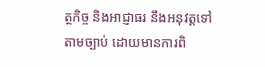ត្ថកិច្ច និងអាជ្ញាធរ នឹងអនុវត្តទៅតាមច្បាប់ ដោយមានការពិ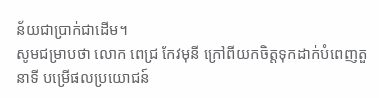ន័យជាប្រាក់ជាដើម។
សូមជម្រាបថា លោក ពេជ្រ កែវមុនី ក្រៅពីយកចិត្តទុកដាក់បំពេញតួនាទី បម្រើផលប្រយោជន៍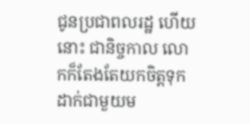ជូនប្រជាពលរដ្ឋ ហើយនោះ ជានិច្ចកាល លោកក៏តែងតែយកចិត្តទុកដាក់ជាមួយម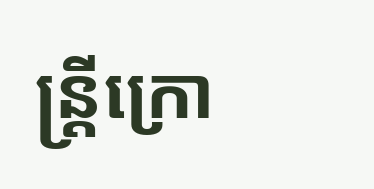ន្ត្រីក្រោ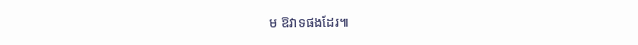ម ឱវាទផងដែរ៕